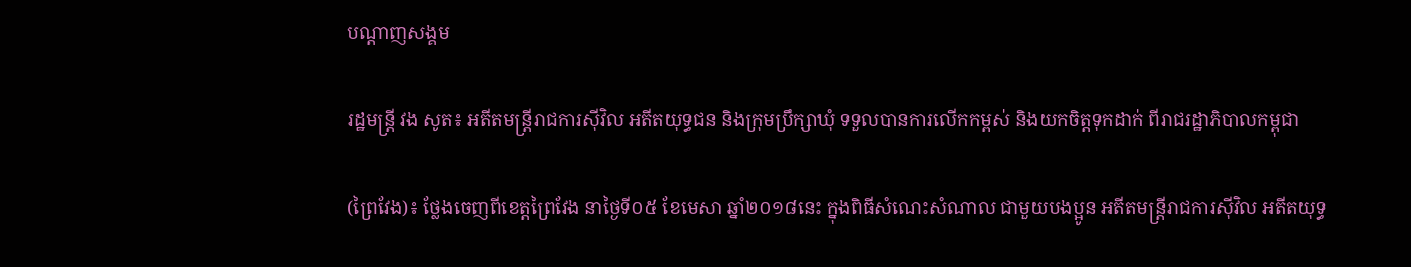បណ្តាញសង្គម

រដ្ឋមន្ត្រី វង សូត៖ អតីតមន្រ្តីរាជការស៊ីវិល អតីតយុទ្ធជន និងក្រុមប្រឹក្សាឃុំ ទទួលបានការលើកកម្ពស់ និងយកចិត្តទុកដាក់ ពីរាជរដ្ឋាភិបាលកម្ពុជា

(ព្រៃវែង)៖ ថ្លែងចេញពីខេត្តព្រៃវែង នាថ្ងៃទី០៥ ខែមេសា ឆ្នាំ២០១៨នេះ ក្នុងពិធីសំណេះសំណាល ជាមួយបងប្អូន អតីតមន្រ្តីរាជការស៊ីវិល អតីតយុទ្ធ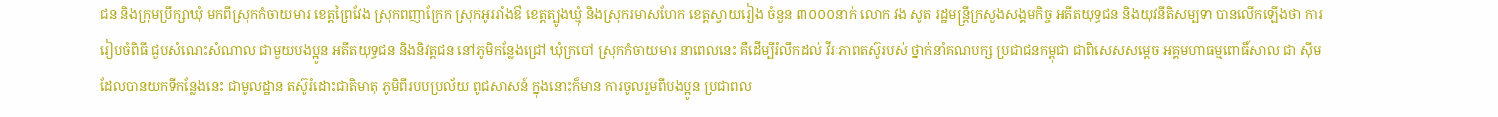ជន និងក្រុមប្រឹក្សាឃុំ មកពីស្រុកកំចាយមារ ខេត្តព្រៃវែង ស្រុកពញាក្រែក ស្រុកអូររាំងឳ ខេត្តត្បូងឃ្មុំ និងស្រុករមាសហែក ខេត្តស្វាយរៀង ចំនួន ៣០០០នាក់ លោក វង សូត រដ្ឋមន្រ្តីក្រសួងសង្គមកិច្ច អតីតយុទ្ធជន និងយុវនីតិសម្បទា បានលើកឡើងថា ការរៀបចំពិធី ជួបសំណេះសំណាល ជាមួយបងប្អូន អតីតយុទ្ធជន និងនិវត្តជន នៅភូមិកន្លែងជ្រៅ ឃុំក្របៅ ស្រុកកំចាយមារ នាពេលនេះ គឺដើម្បីរំលឹកដល់ វីរៈភាពតស៊ូរបស់ ថ្នាក់នាំគណបក្ស ប្រជាជនកម្ពុជា ជាពិសេសសម្តេច អគ្គមហាធម្មពោធិ៍សាល ជា ស៊ីម ដែលបានយកទីកន្លែងនេះ ជាមូលដ្ឋាន តស៊ូរំដោះជាតិមាតុ ភូមិពីរបបប្រល័យ ពូជសាសន៍ ក្នុងនោះក៏មាន ការចូលរួមពីបងប្អូន ប្រជាពល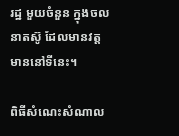រដ្ឋ មួយចំនួន ក្នុងចលនាតស៊ូ ដែលមានវត្ត មាននៅទីនេះ។

ពិធីសំណេះសំណាល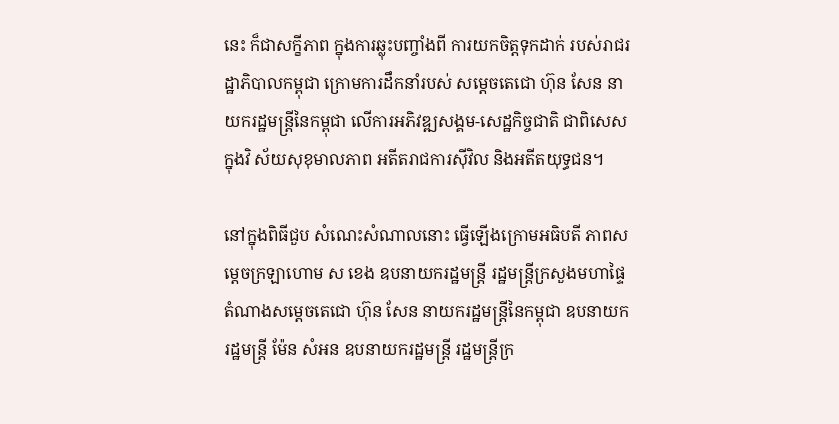នេះ ក៏ជាសក្ខីភាព ក្នុងការឆ្លុះបញ្ចាំងពី ការយកចិត្តទុកដាក់ របស់រាជរដ្ឋាភិបាលកម្ពុជា ក្រោមការដឹកនាំរបស់ សម្តេចតេជោ ហ៊ុន សែន នាយករដ្ឋមន្រ្តីនៃកម្ពុជា លើការអភិវឌ្ឍសង្គម-សេដ្ឋកិច្ចជាតិ ជាពិសេសក្នុងវិ ស័យសុខុមាលភាព អតីតរាជការស៊ីវិល និងអតីតយុទ្ធជន។

នៅក្នុងពិធីជួប សំណេះសំណាលនោះ ធ្វើឡើងក្រោមអធិបតី ភាពសម្ដេចក្រឡាហោម ស ខេង ឧបនាយករដ្ឋមន្ដ្រី រដ្ឋមន្ដ្រីក្រសួងមហាផ្ទៃ តំណាងសម្ដេចតេជោ ហ៊ុន សែន នាយករដ្ឋមន្ដ្រីនៃកម្ពុជា ឧបនាយករដ្ឋមន្ដ្រី ម៉ែន សំអន ឧបនាយករដ្ឋមន្ដ្រី រដ្ឋមន្ដ្រីក្រ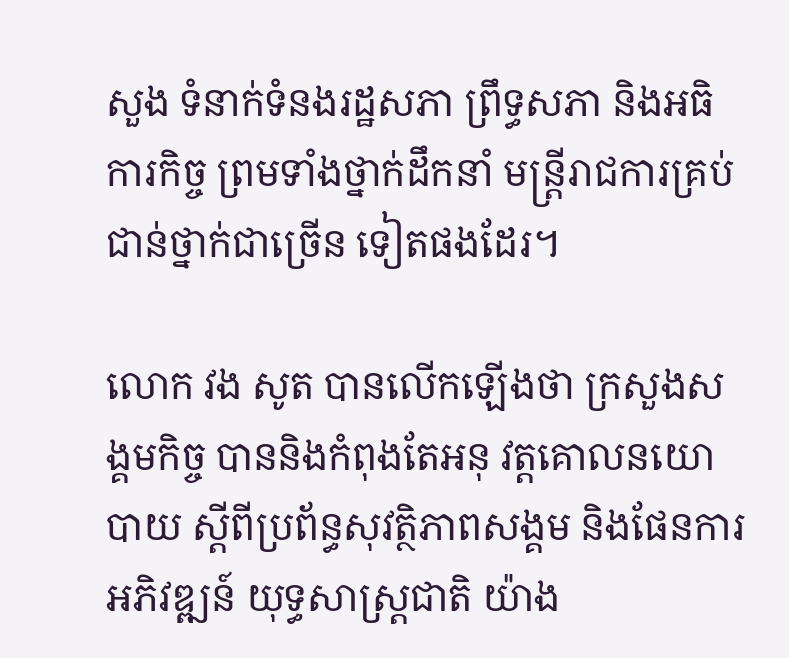សួង ទំនាក់ទំនងរដ្ឋសភា ព្រឹទ្ធសភា និងអធិការកិច្ច ព្រមទាំងថ្នាក់ដឹកនាំ មន្ដ្រីរាជការគ្រប់ ជាន់ថ្នាក់ជាច្រើន ទៀតផងដែរ។

លោក វង សូត បានលើកឡើងថា ក្រសួងសង្គមកិច្ច បាននិងកំពុងតែអនុ វត្តគោលនយោបាយ ស្តីពីប្រព័ន្ធសុវត្ថិភាពសង្គម និងផែនការអភិវឌ្ឍន៍ យុទ្ធសាស្រ្តជាតិ យ៉ាង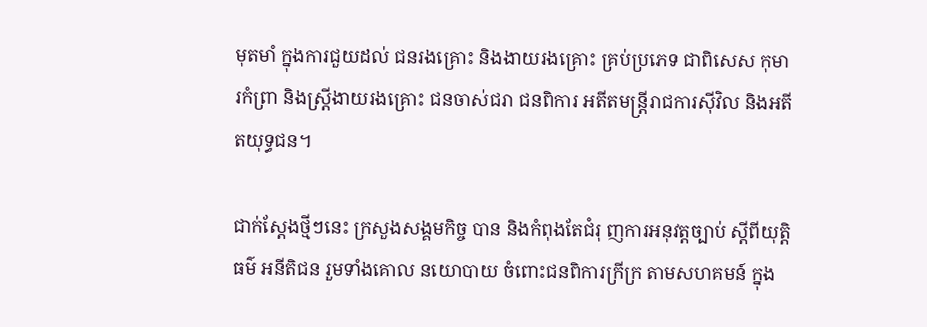មុតមាំ ក្នុងការជួយដល់ ជនរងគ្រោះ និងងាយរងគ្រោះ គ្រប់ប្រភេទ ជាពិសេស កុមារកំព្រា និងស្រ្តីងាយរងគ្រោះ ជនចាស់ជរា ជនពិការ អតីតមន្រ្តីរាជការស៊ីវិល និងអតីតយុទ្ធជន។

ជាក់ស្តែងថ្មីៗនេះ ក្រសួងសង្គមកិច្ច បាន និងកំពុងតែជំរុ ញការអនុវត្តច្បាប់ ស្តីពីយុត្តិធម៌ អនីតិជន រួមទាំងគោល នយោបាយ ចំពោះជនពិការក្រីក្រ តាមសហគមន៍ ក្នុង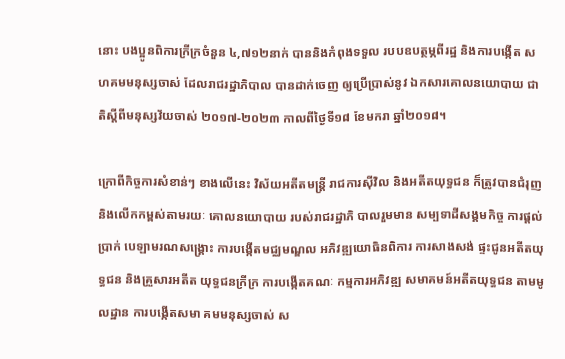នោះ បងប្អូនពិការក្រីក្រចំនួន ៤,៧១២នាក់ បាននិងកំពុងទទួល របបឧបត្ថម្ភពីរដ្ឋ និងការបង្កើត សហគមមនុស្សចាស់ ដែលរាជរដ្ឋាភិបាល បានដាក់ចេញ ឲ្យប្រើប្រាស់នូវ ឯកសារគោលនយោបាយ ជាតិស្តីពីមនុស្សវ័យចាស់ ២០១៧-២០២៣ កាលពីថ្ងៃទី១៨ ខែមករា ឆ្នាំ២០១៨។

ក្រោពីកិច្ចការសំខាន់ៗ ខាងលើនេះ វិស័យអតីតមន្រ្តី រាជការស៊ីវិល និងអតីតយុទ្ធជន ក៏ត្រូវបានជំរុញ និងលើកកម្ពស់តាមរយៈ គោលនយោបាយ របស់រាជរដ្ឋាភិ បាលរួមមាន សម្បទាដីសង្គមកិច្ច ការផ្តល់ប្រាក់ បេឡាមរណសង្រ្គោះ ការបង្កើតមជ្ឈមណ្ឌល អភិវឌ្ឍយោធិនពិការ ការសាងសង់ ផ្ទះជូនអតីតយុទ្ធជន និងគ្រួសារអតីត យុទ្ធជនក្រីក្រ ការបង្កើតគណៈ កម្មការអភិវឌ្ឍ សមាគមន៍អតីតយុទ្ធជន តាមមូលដ្ឋាន ការបង្កើតសមា គមមនុស្សចាស់ ស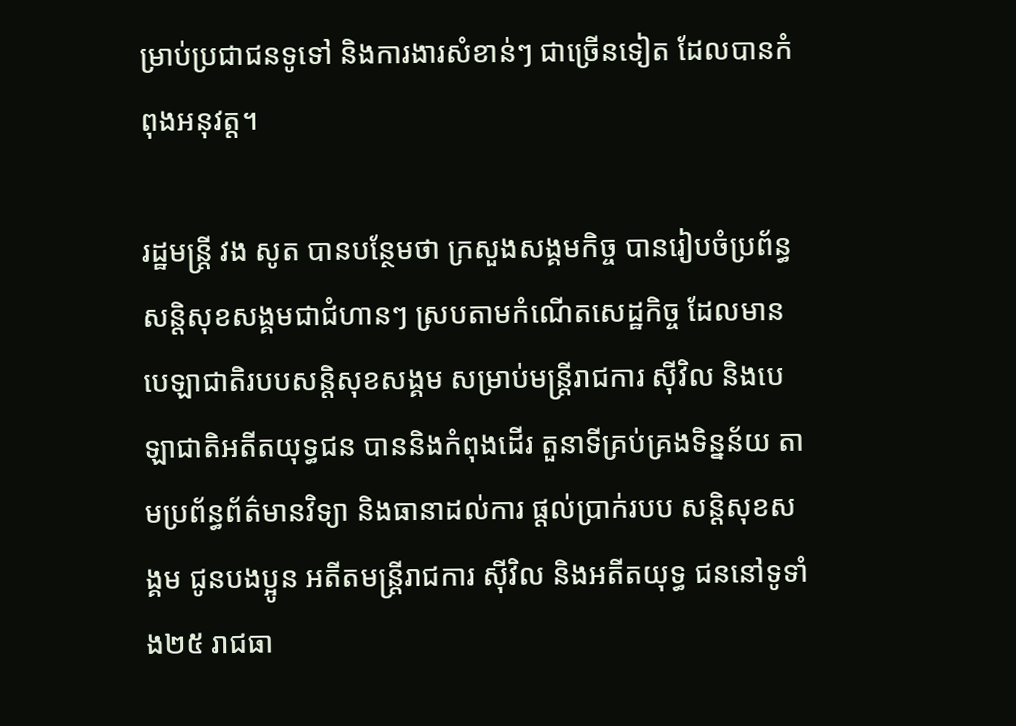ម្រាប់ប្រជាជនទូទៅ និងការងារសំខាន់ៗ ជាច្រើនទៀត ដែលបានកំពុងអនុវត្ត។

រដ្ឋមន្រ្តី វង សូត បានបន្ថែមថា ក្រសួងសង្គមកិច្ច បានរៀបចំប្រព័ន្ធ សន្តិសុខសង្គមជាជំហានៗ ស្របតាមកំណើតសេដ្ឋកិច្ច ដែលមានបេឡាជាតិរបបសន្តិសុខសង្គម សម្រាប់មន្រ្តីរាជការ ស៊ីវិល និងបេឡាជាតិអតីតយុទ្ធជន បាននិងកំពុងដើរ តួនាទីគ្រប់គ្រងទិន្នន័យ តាមប្រព័ន្ធព័ត៌មានវិទ្យា និងធានាដល់ការ ផ្តល់ប្រាក់របប សន្តិសុខសង្គម ជូនបងប្អូន អតីតមន្រ្តីរាជការ ស៊ីវិល និងអតីតយុទ្ធ ជននៅទូទាំង២៥ រាជធា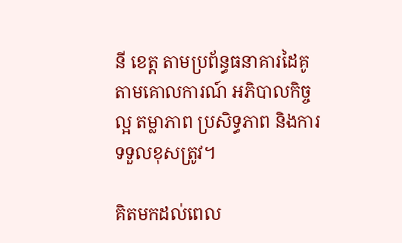នី ខេត្ត តាមប្រព័ន្ធធនាគារដៃគូ តាមគោលការណ៍ អភិបាលកិច្ចល្អ តម្លាភាព ប្រសិទ្ធភាព និងការទទួលខុសត្រូវ។

គិតមកដល់ពេល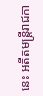នេះ អតីតមន្រ្តីរាជកា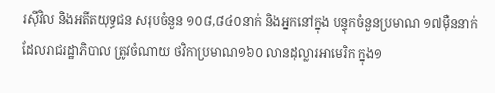រស៊ីវិល និងអតីតយុទ្ធជន សរុបចំនួន ១០៨,៨៤០នាក់ និងអ្នកនៅក្នុង បន្ទុកចំនួនប្រមាណ ១៧ម៉ឺននាក់ ដែលរាជរដ្ឋាភិបាល ត្រូវចំណាយ ថវិកាប្រមាណ១៦០ លានដុល្លារអាមេរិក ក្នុង១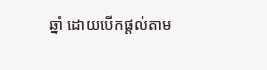ឆ្នាំ ដោយបើកផ្តល់តាម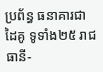ប្រព័ន្ធ ធនាគារជាដៃគូ ទូទាំង២៥ រាជធានី-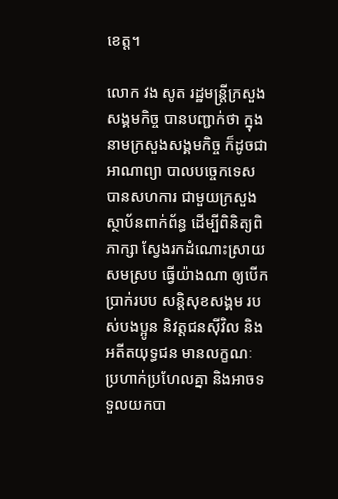ខេត្ត។

លោក វង សូត រដ្ឋមន្រ្តីក្រសួងសង្គមកិច្ច បានបញ្ជាក់ថា ក្នុងនាមក្រសួងសង្គមកិច្ច ក៏ដូចជាអាណាព្យា បាលបច្ចេកទេស បានសហការ ជាមួយក្រសួង ស្ថាប័នពាក់ព័ន្ធ ដើម្បីពិនិត្យពិភាក្សា ស្វែងរកដំណោះស្រាយ សមស្រប ធ្វើយ៉ាងណា ឲ្យបើកប្រាក់របប សន្តិសុខសង្គម របស់បងប្អូន និវត្តជនស៊ីវិល និងអតីតយុទ្ធជន មានលក្ខណៈ ប្រហាក់ប្រហែលគ្នា និងអាចទទួលយកបា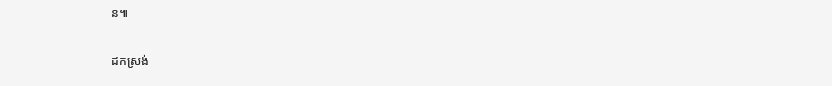ន៕

ដកស្រង់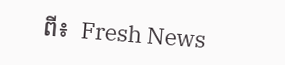ពី៖  Fresh News